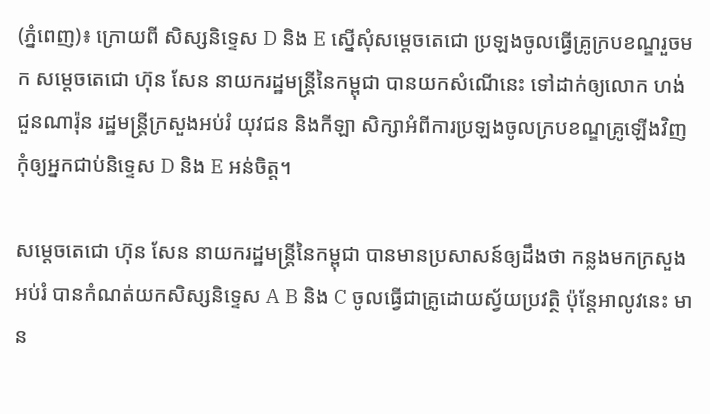(ភ្នំពេញ)៖ ក្រោយពី សិស្សនិទ្ទេស D និង E ស្នើសុំសម្តេចតេជោ ប្រឡងចូលធ្វើគ្រូក្របខណ្ឌរួចមក សម្តេចតេជោ ហ៊ុន សែន នាយករដ្ឋមន្រ្តីនៃកម្ពុជា បានយកសំណើនេះ ទៅដាក់ឲ្យលោក ហង់ ជួនណារ៉ុន រដ្ឋមន្រ្តីក្រសួងអប់រំ យុវជន និងកីឡា សិក្សាអំពីការប្រឡងចូលក្របខណ្ឌគ្រូឡើងវិញ កុំឲ្យអ្នកជាប់និទ្ទេស D និង E អន់ចិត្ត។

សម្តេចតេជោ ហ៊ុន សែន នាយករដ្ឋមន្រ្តីនៃកម្ពុជា បានមានប្រសាសន៍ឲ្យដឹងថា កន្លងមកក្រសួងអប់រំ បានកំណត់យកសិស្សនិទ្ទេស A B និង C ចូលធ្វើជាគ្រូដោយស្វ័យប្រវត្ថិ ប៉ុន្តែអាលូវនេះ មាន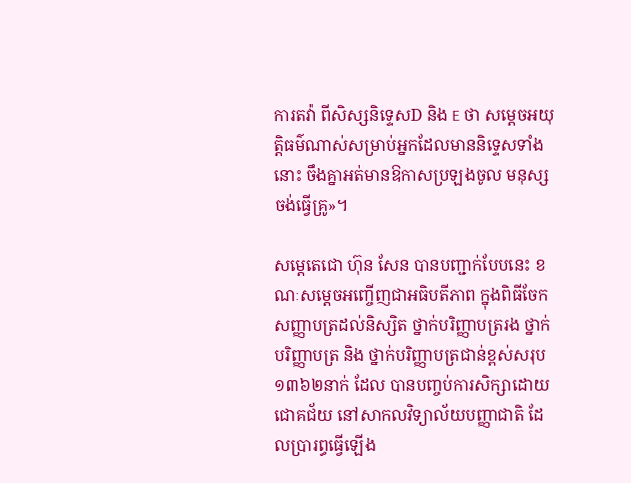ការតវ៉ា ពីសិស្សនិទ្ទេសD និង E ថា សម្តេចអយុត្តិធម៌ណាស់សម្រាប់អ្នកដែលមាននិទ្ទេសទាំងនោះ ចឹងគ្នាអត់មានឱកាសប្រឡងចូល មនុស្សចង់ធ្វើគ្រូ»។

សម្តេតេជោ ហ៊ុន សែន បានបញ្ជាក់បែបនេះ ខណៈសម្តេចអញ្ចើញជាអធិបតីភាព ក្នុងពិធីចែកសញ្ញាបត្រដល់និស្សិត ថ្នាក់បរិញ្ញាបត្ររង ថ្នាក់បរិញ្ញាបត្រ និង ថ្នាក់បរិញ្ញាបត្រជាន់ខ្ពស់សរុប ១៣៦២នាក់ ដែល បានបញ្ចប់ការសិក្សាដោយជោគជ័យ នៅសាកលវិទ្យាល័យបញ្ញាជាតិ ដែលប្រារព្ធធ្វើឡើង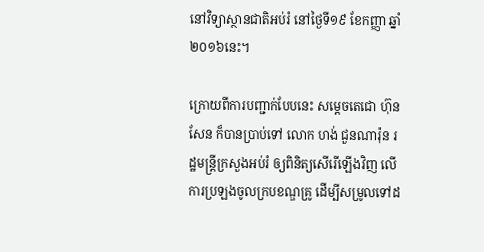នៅវិទ្យាស្ថានជាតិអប់រំ នៅថ្ងៃទី១៩ ខែកញ្ញា ឆ្នាំ២០១៦នេះ។

ក្រោយពីការបញ្ជាក់បែបនេះ សម្តេចតេជោ ហ៊ុន សែន ក៏បានប្រាប់ទៅ លោក ហង់ ជួនណារ៉ុន រដ្ឋមន្រ្តីក្រសួងអប់រំ ឲ្យពិនិត្យសើរើឡើងវិញ លើការប្រឡងចូលក្របខណ្ឌគ្រូ ដើម្បីសម្រូលទៅដ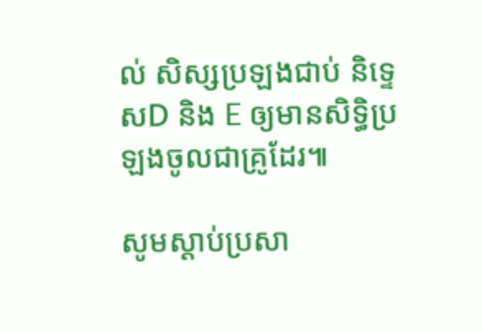ល់ សិស្សប្រឡងជាប់ និទ្ទេសD និង E ឲ្យមានសិទ្ធិប្រឡងចូលជាគ្រូដែរ៕

សូមស្ដាប់ប្រសា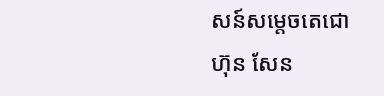សន៍សម្ដេចតេជោ ហ៊ុន សែន